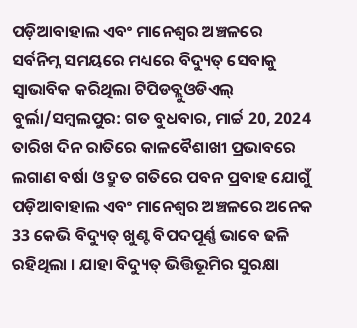ପଡ଼ିଆବାହାଲ ଏବଂ ମାନେଶ୍ୱର ଅଞ୍ଚଳରେ ସର୍ବନିମ୍ନ ସମୟରେ ମଧ୍ୟରେ ବିଦ୍ୟୁତ୍ ସେବାକୁ ସ୍ୱାଭାବିକ କରିଥିଲା ଟିପିଡବ୍ଲୁଓଡିଏଲ୍
ବୁର୍ଲା/ସମ୍ୱଲପୁର: ଗତ ବୁଧବାର, ମାର୍ଚ୍ଚ 20, 2024 ତାରିଖ ଦିନ ରାତିରେ କାଳବୈଶାଖୀ ପ୍ରଭାବରେ ଲଗାଣ ବର୍ଷା ଓ ଦ୍ରୁତ ଗତିରେ ପବନ ପ୍ରବାହ ଯୋଗୁଁ ପଡ଼ିଆବାହାଲ ଏବଂ ମାନେଶ୍ୱର ଅଞ୍ଚଳରେ ଅନେକ 33 କେଭି ବିଦ୍ୟୁତ୍ ଖୁଣ୍ଟ ବିପଦପୂର୍ଣ୍ଣ ଭାବେ ଢଳି ରହିଥିଲା । ଯାହା ବିଦ୍ୟୁତ୍ ଭିତ୍ତିଭୂମିର ସୁରକ୍ଷା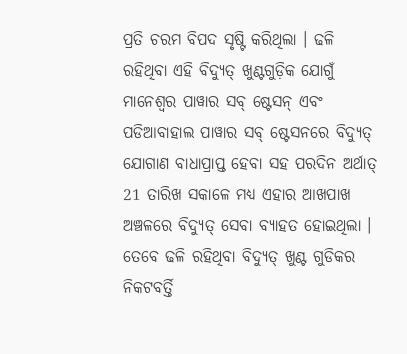ପ୍ରତି ଚରମ ବିପଦ ସୃଷ୍ଟି କରିଥିଲା । ଢଳି ରହିଥିବା ଏହି ବିଦ୍ୟୁତ୍ ଖୁଣ୍ଟଗୁଡ଼ିକ ଯୋଗୁଁ ମାନେଶ୍ୱର ପାୱାର ସବ୍ ଷ୍ଟେସନ୍ ଏବଂ ପଡିଆବାହାଲ ପାୱାର ସବ୍ ଷ୍ଟେସନରେ ବିଦ୍ୟୁତ୍ ଯୋଗାଣ ବାଧାପ୍ରାପ୍ତ ହେବା ସହ ପରଦିନ ଅର୍ଥାତ୍ 21 ତାରିଖ ସକାଳେ ମଧ୍ୟ ଏହାର ଆଖପାଖ ଅଞ୍ଚଳରେ ବିଦ୍ୟୁତ୍ ସେବା ବ୍ୟାହତ ହୋଇଥିଲା ।
ତେବେ ଢଳି ରହିଥିବା ବିଦ୍ୟୁତ୍ ଖୁଣ୍ଟ ଗୁଡିକର ନିକଟବର୍ତ୍ତି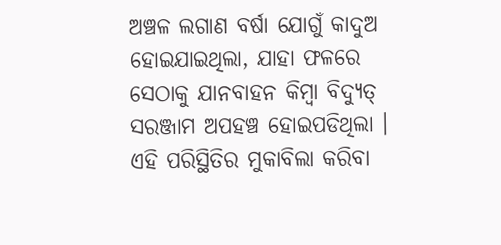ଅଞ୍ଚଳ ଲଗାଣ ବର୍ଷା ଯୋଗୁଁ କାଦୁଅ ହୋଇଯାଇଥିଲା, ଯାହା ଫଳରେ ସେଠାକୁ ଯାନବାହନ କିମ୍ବା ବିଦ୍ୟୁତ୍ ସରଞ୍ଜାମ ଅପହଞ୍ଚ ହୋଇପଡିଥିଲା । ଏହି ପରିସ୍ଥିତିର ମୁକାବିଲା କରିବା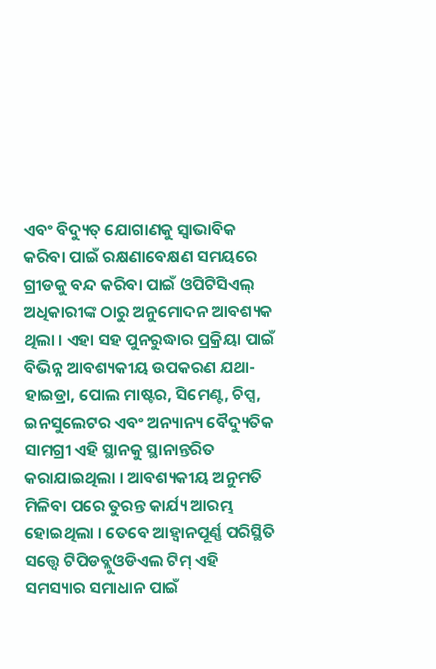ଏବଂ ବିଦ୍ୟୁତ୍ ଯୋଗାଣକୁ ସ୍ୱାଭାବିକ କରିବା ପାଇଁ ରକ୍ଷଣାବେକ୍ଷଣ ସମୟରେ ଗ୍ରୀଡକୁ ବନ୍ଦ କରିବା ପାଇଁ ଓପିଟିସିଏଲ୍ ଅଧିକାରୀଙ୍କ ଠାରୁ ଅନୁମୋଦନ ଆବଶ୍ୟକ ଥିଲା । ଏହା ସହ ପୁନରୁଦ୍ଧାର ପ୍ରକ୍ରିୟା ପାଇଁ ବିଭିନ୍ନ ଆବଶ୍ୟକୀୟ ଉପକରଣ ଯଥା- ହାଇଡ୍ରା, ପୋଲ ମାଷ୍ଟର, ସିମେଣ୍ଟ, ଚିପ୍ସ, ଇନସୁଲେଟର ଏବଂ ଅନ୍ୟାନ୍ୟ ବୈଦ୍ୟୁତିକ ସାମଗ୍ରୀ ଏହି ସ୍ଥାନକୁ ସ୍ଥାନାନ୍ତରିତ କରାଯାଇଥିଲା । ଆବଶ୍ୟକୀୟ ଅନୁମତି ମିଳିବା ପରେ ତୁରନ୍ତ କାର୍ଯ୍ୟ ଆରମ୍ଭ ହୋଇଥିଲା । ତେବେ ଆହ୍ୱାନପୂର୍ଣ୍ଣ ପରିସ୍ଥିତି ସତ୍ତ୍ୱେ ଟିପିଡବ୍ଲୁଓଡିଏଲ ଟିମ୍ ଏହି ସମସ୍ୟାର ସମାଧାନ ପାଇଁ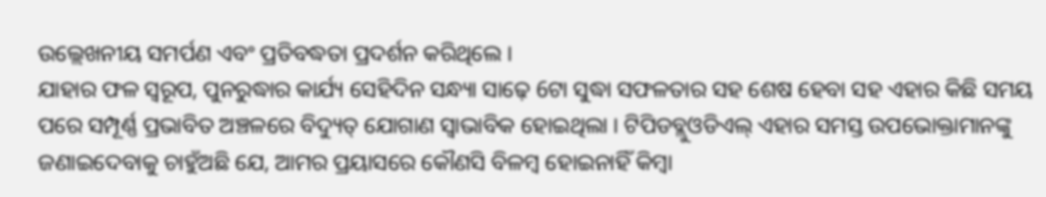ଉଲ୍ଲେଖନୀୟ ସମର୍ପଣ ଏବଂ ପ୍ରତିବଦ୍ଧତା ପ୍ରଦର୍ଶନ କରିଥିଲେ ।
ଯାହାର ଫଳ ସ୍ୱରୂପ, ପୁନରୁଦ୍ଧାର କାର୍ଯ୍ୟ ସେହିଦିନ ସନ୍ଧ୍ୟା ସାଢ଼େ 6ଟା ସୁଦ୍ଧା ସଫଳତାର ସହ ଶେଷ ହେବା ସହ ଏହାର କିଛି ସମୟ ପରେ ସମ୍ପୂର୍ଣ୍ଣ ପ୍ରଭାବିତ ଅଞ୍ଚଳରେ ବିଦ୍ୟୁତ୍ ଯୋଗାଣ ସ୍ୱାଭାବିକ ହୋଇଥିଲା । ଟିପିଡବ୍ଲୁଓଡିଏଲ୍ ଏହାର ସମସ୍ତ ଉପଭୋକ୍ତାମାନଙ୍କୁ ଜଣାଇଦେବାକୁ ଚାହୁଁଅଛି ଯେ, ଆମର ପ୍ରୟାସରେ କୌଣସି ବିଳମ୍ବ ହୋଇନାହିଁ କିମ୍ବା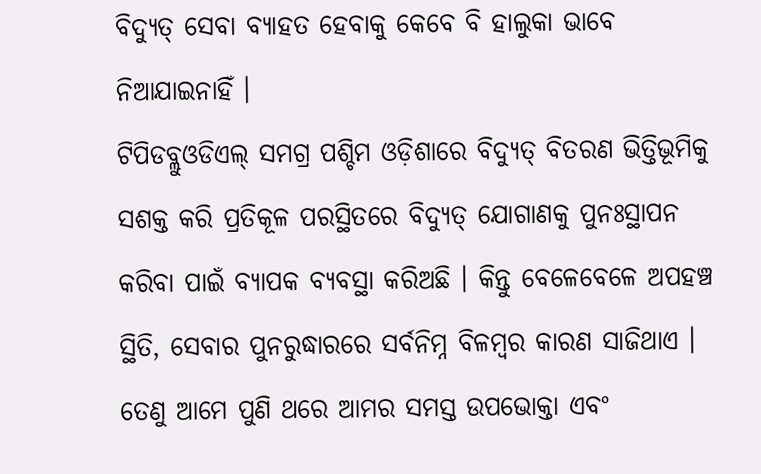ବିଦ୍ୟୁତ୍ ସେବା ବ୍ୟାହତ ହେବାକୁ କେବେ ବି ହାଲୁକା ଭାବେ ନିଆଯାଇନାହିଁ ।
ଟିପିଡବ୍ଲୁଓଡିଏଲ୍ ସମଗ୍ର ପଶ୍ଚିମ ଓଡ଼ିଶାରେ ବିଦ୍ୟୁତ୍ ବିତରଣ ଭିତ୍ତିଭୂମିକୁ ସଶକ୍ତ କରି ପ୍ରତିକୂଳ ପରସ୍ଥିତରେ ବିଦ୍ୟୁତ୍ ଯୋଗାଣକୁ ପୁନଃସ୍ଥାପନ କରିବା ପାଇଁ ବ୍ୟାପକ ବ୍ୟବସ୍ଥା କରିଅଛି । କିନ୍ତୁ ବେଳେବେଳେ ଅପହଞ୍ଚ ସ୍ଥିତି, ସେବାର ପୁନରୁଦ୍ଧାରରେ ସର୍ବନିମ୍ନ ବିଳମ୍ବର କାରଣ ସାଜିଥାଏ । ତେଣୁ ଆମେ ପୁଣି ଥରେ ଆମର ସମସ୍ତ ଉପଭୋକ୍ତା ଏବଂ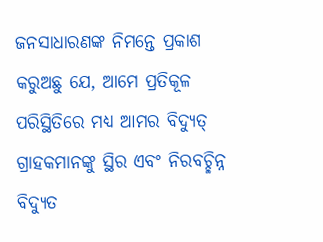ଜନସାଧାରଣଙ୍କ ନିମନ୍ତେ ପ୍ରକାଶ କରୁଅଛୁ ଯେ, ଆମେ ପ୍ରତିକୂଳ ପରିସ୍ଥିତିରେ ମଧ୍ୟ ଆମର ବିଦ୍ୟୁତ୍ ଗ୍ରାହକମାନଙ୍କୁ ସ୍ଥିର ଏବଂ ନିରବଚ୍ଛିନ୍ନ ବିଦ୍ୟୁତ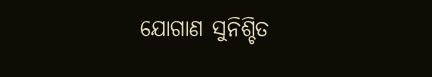ଯୋଗାଣ ସୁନିଶ୍ଚିତ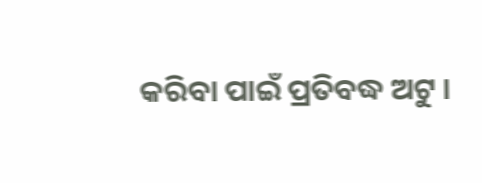କରିବା ପାଇଁ ପ୍ରତିବଦ୍ଧ ଅଟୁ ।